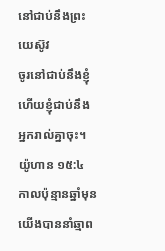នៅជាប់នឹងព្រះយេស៊ូវ
ចូរនៅជាប់នឹងខ្ញុំ ហើយខ្ញុំជាប់នឹងអ្នករាល់គ្នាចុះ។ យ៉ូហាន ១៥:៤ កាលប៉ុន្មានឆ្នាំមុន យើងបាននាំឆ្មាព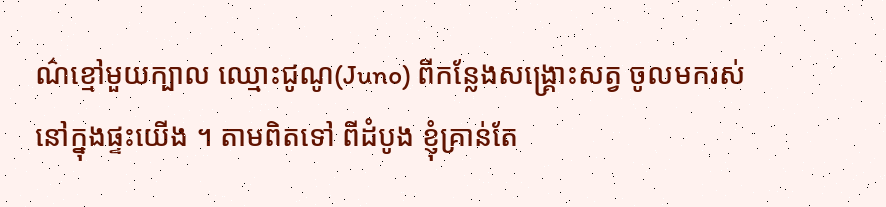ណ៌ខ្មៅមួយក្បាល ឈ្មោះជូណូ(Juno) ពីកន្លែងសង្រ្គោះសត្វ ចូលមករស់នៅក្នុងផ្ទះយើង ។ តាមពិតទៅ ពីដំបូង ខ្ញុំគ្រាន់តែ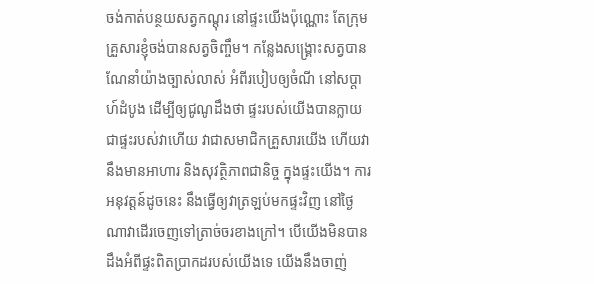ចង់កាត់បន្ថយសត្វកណ្តុរ នៅផ្ទះយើងប៉ុណ្ណោះ តែក្រុមគ្រួសារខ្ញុំចង់បានសត្វចិញ្ចឹម។ កន្លែងសង្គ្រោះសត្វបានណែនាំយ៉ាងច្បាស់លាស់ អំពីរបៀបឲ្យចំណី នៅសប្តាហ៍ដំបូង ដើម្បីឲ្យជូណូដឹងថា ផ្ទះរបស់យើងបានក្លាយជាផ្ទះរបស់វាហើយ វាជាសមាជិកគ្រួសារយើង ហើយវានឹងមានអាហារ និងសុវត្ថិភាពជានិច្ច ក្នុងផ្ទះយើង។ ការអនុវត្តន៍ដូចនេះ នឹងធ្វើឲ្យវាត្រឡប់មកផ្ទះវិញ នៅថ្ងៃណាវាដើរចេញទៅត្រាច់ចរខាងក្រៅ។ បើយើងមិនបានដឹងអំពីផ្ទះពិតប្រាកដរបស់យើងទេ យើងនឹងចាញ់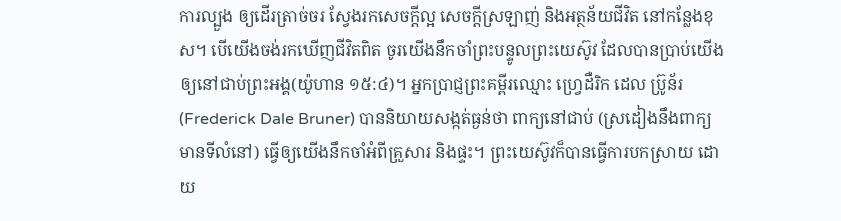ការល្បួង ឲ្យដើរត្រាច់ចរ ស្វែងរកសេចក្តីល្អ សេចក្តីស្រឡាញ់ និងអត្ថន័យជីវិត នៅកន្លែងខុស។ បើយើងចង់រកឃើញជីវិតពិត ចូរយើងនឹកចាំព្រះបន្ទូលព្រះយេស៊ូវ ដែលបានប្រាប់យើង ឲ្យនៅជាប់ព្រះអង្គ(យ៉ូហាន ១៥:៤)។ អ្នកប្រាជ្ញព្រះគម្ពីរឈ្មោះ ហ្វ្រេដឺរិក ដេល ប្រ៊ូន័រ(Frederick Dale Bruner) បាននិយាយសង្កត់ធ្ងន់ថា ពាក្យនៅជាប់ (ស្រដៀងនឹងពាក្យ មានទីលំនៅ) ធ្វើឲ្យយើងនឹកចាំអំពីគ្រួសារ និងផ្ទះ។ ព្រះយេស៊ូវក៏បានធ្វើការបកស្រាយ ដោយ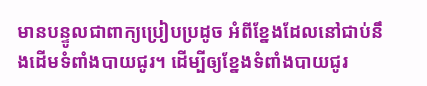មានបន្ទូលជាពាក្យប្រៀបប្រដូច អំពីខ្នែងដែលនៅជាប់នឹងដើមទំពាំងបាយជូរ។ ដើម្បីឲ្យខ្នែងទំពាំងបាយជូរ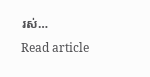រស់…
Read article